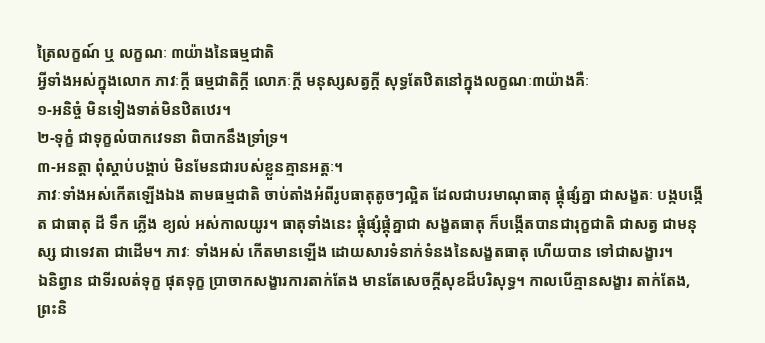ត្រៃលក្ខណ៍ ឬ លក្ខណៈ ៣យ៉ាងនៃធម្មជាតិ
អ្វីទាំងអស់ក្នុងលោក ភាវៈក្ដី ធម្មជាតិក្ដី លោភៈក្ដី មនុស្សសត្វក្ដី សុទ្ធតែឋិតនៅក្នុងលក្ខណៈ៣យ៉ាងគឺៈ
១-អនិច្ចំ មិនទៀងទាត់មិនឋិតឋេរ។
២-ទុក្ខំ ជាទុក្ខលំបាកវេទនា ពិបាកនឹងទ្រាំទ្រ។
៣-អនត្តា ពុំស្ដាប់បង្គាប់ មិនមែនជារបស់ខ្លួនគ្មានអត្តៈ។
ភាវៈទាំងអស់កើតឡើងឯង តាមធម្មជាតិ ចាប់តាំងអំពីរូបធាតុតូចៗល្អិត ដែលជាបរមាណុធាតុ ផ្ដុំផ្សំគ្នា ជាសង្ខតៈ បង្កបង្កើត ជាធាតុ ដី ទឹក ភ្លើង ខ្យល់ អស់កាលយូរ។ ធាតុទាំងនេះ ផ្ដុំផ្សំផ្គុំគ្នាជា សង្ខតធាតុ ក៏បង្កើតបានជារុក្ខជាតិ ជាសត្វ ជាមនុស្ស ជាទេវតា ជាដើម។ ភាវៈ ទាំងអស់ កើតមានឡើង ដោយសារទំនាក់ទំនងនៃសង្ខតធាតុ ហើយបាន ទៅជាសង្ខារ។
ឯនិព្វាន ជាទីរលត់ទុក្ខ ផុតទុក្ខ ប្រាចាកសង្ខារការតាក់តែង មានតែសេចក្ដីសុខដ៏បរិសុទ្ធ។ កាលបើគ្មានសង្ខារ តាក់តែង, ព្រះនិ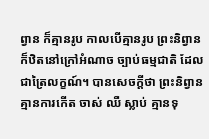ព្វាន ក៏គ្មានរូប កាលបើគ្មានរូប ព្រះនិព្វានក៏ឋិតនៅក្រៅអំណាច ច្បាប់ធម្មជាតិ ដែលជាត្រៃលក្ខណ៍។ បានសេចក្ដីថា ព្រះនិព្វាន គ្មានការកើត ចាស់ ឈឺ ស្លាប់ គ្មានទុ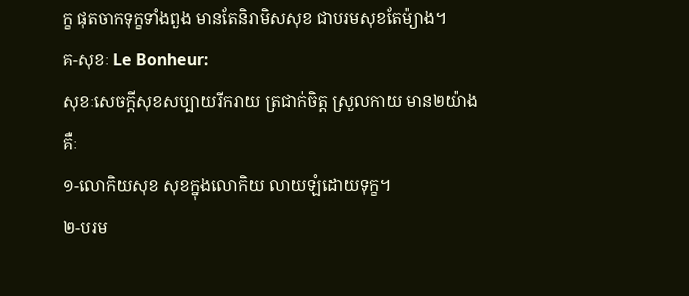ក្ខ ផុតចាកទុក្ខទាំងពួង មានតែនិរាមិសសុខ ជាបរមសុខតែម៉្យាង។
គ-សុខៈ Le Bonheur:
សុខៈសេចក្ដីសុខសប្បាយរីករាយ ត្រជាក់ចិត្ត ស្រួលកាយ មាន២យ៉ាងគឺៈ
១-លោកិយសុខ សុខក្នុងលោកិយ លាយឡំដោយទុក្ខ។
២-បរម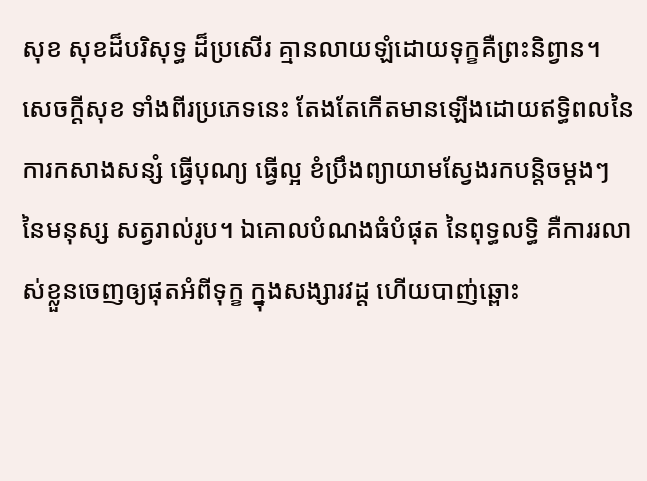សុខ សុខដ៏បរិសុទ្ធ ដ៏ប្រសើរ គ្មានលាយឡំដោយទុក្ខគឺព្រះនិព្វាន។
សេចក្ដីសុខ ទាំងពីរប្រភេទនេះ តែងតែកើតមានឡើងដោយឥទ្ធិពលនៃការកសាងសន្សំ ធ្វើបុណ្យ ធ្វើល្អ ខំប្រឹងព្យាយាមស្វែងរកបន្តិចម្ដងៗ នៃមនុស្ស សត្វរាល់រូប។ ឯគោលបំណងធំបំផុត នៃពុទ្ធលទ្ធិ គឺការរលាស់ខ្លួនចេញឲ្យផុតអំពីទុក្ខ ក្នុងសង្សារវដ្ត ហើយបាញ់ឆ្ពោះ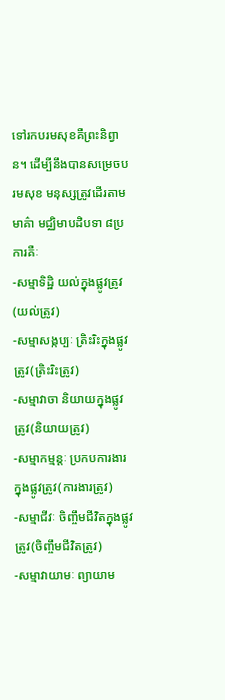ទៅរកបរមសុខគឺព្រះនិព្វាន។ ដើម្បីនឹងបានសម្រេចបរមសុខ មនុស្សត្រូវដើរតាមមាគ៌ា មជ្ឈិមាបដិបទា ៨ប្រការគឺៈ
-សម្មាទិដ្ឋិ យល់ក្នុងផ្លូវត្រូវ(យល់ត្រូវ)
-សម្មាសង្កប្បៈ ត្រិះរិះក្នុងផ្លូវត្រូវ(ត្រិះរិះត្រូវ)
-សម្មាវាចា និយាយក្នុងផ្លូវត្រូវ(និយាយត្រូវ)
-សម្មាកម្មន្ដៈ ប្រកបការងារក្នុងផ្លូវត្រូវ(ការងារត្រូវ)
-សម្មាជីវៈ ចិញ្ចឹមជីវិតក្នុងផ្លូវត្រូវ(ចិញ្ចឹមជីវិតត្រូវ)
-សម្មាវាយាមៈ ព្យាយាម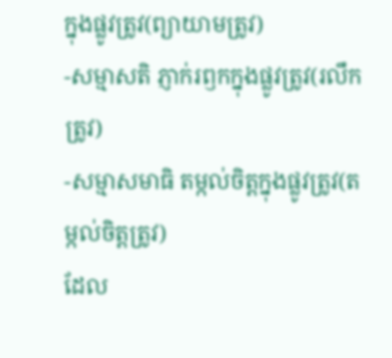ក្នុងផ្លូវត្រូវ(ព្យាយាមត្រូវ)
-សម្មាសតិ ភ្ញាក់រឭកក្នុងផ្លូវត្រូវ(រលឹកត្រូវ)
-សម្មាសមាធិ តម្កល់ចិត្តក្នុងផ្លូវត្រូវ(តម្កល់ចិត្តត្រូវ)
ដែល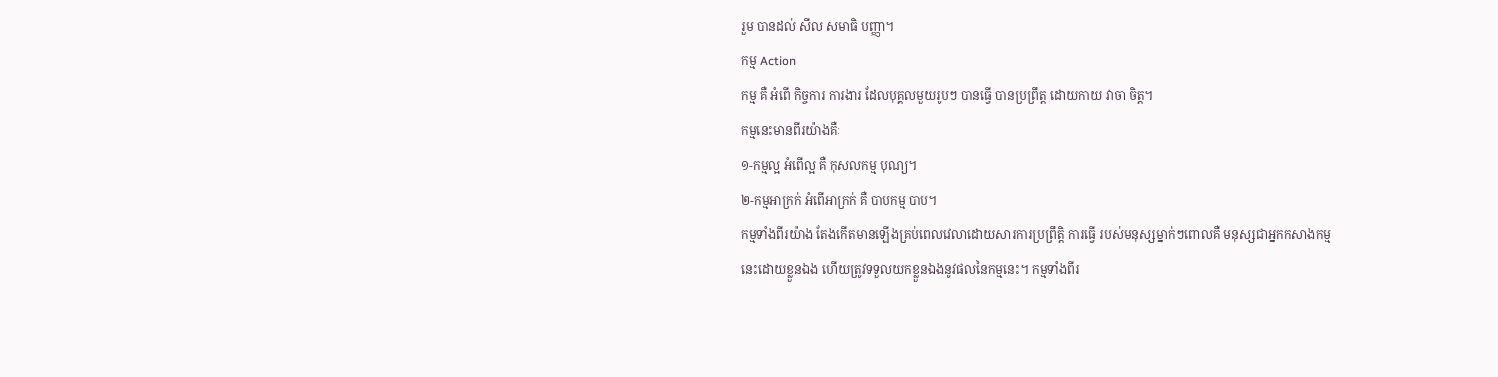រួម បានដល់ សីល សមាធិ បញ្ញា។
កម្ម Action
កម្ម គឺ អំពើ កិច្ចការ ការងារ ដែលបុគ្គលមួយរូបៗ បានធ្វើ បានប្រព្រឹត្ត ដោយកាយ វាចា ចិត្ត។
កម្មនេះមានពីរយ៉ាងគឺៈ
១-កម្មល្អ អំពើល្អ គឺ កុសលកម្ម បុណ្យ។
២-កម្មអាក្រក់ អំពើអាក្រក់ គឺ បាបកម្ម បាប។
កម្មទាំងពីរយ៉ាង តែងកើតមានឡើងគ្រប់ពេលវេលាដោយសារការប្រព្រឹត្តិ ការធ្វើ របស់មនុស្សម្នាក់ៗពោលគឺ មនុស្សជាអ្នកកសាងកម្មនេះដោយខ្លួនឯង ហើយត្រូវទទួលយកខ្លួនឯងនូវផលនៃកម្មនេះ។ កម្មទាំងពីរ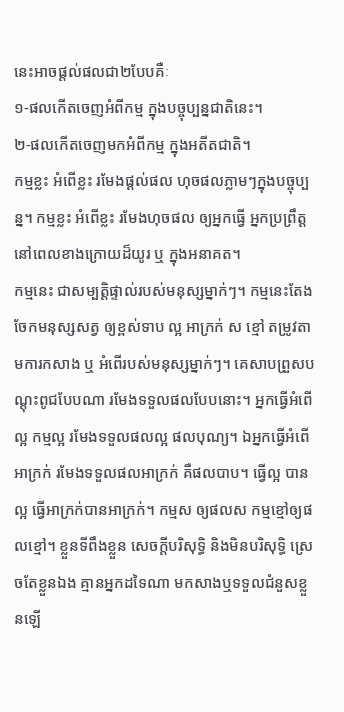នេះអាចផ្ដល់ផលជា២បែបគឺៈ
១-ផលកើតចេញអំពីកម្ម ក្នុងបច្ចុប្បន្នជាតិនេះ។
២-ផលកើតចេញមកអំពីកម្ម ក្នុងអតីតជាតិ។
កម្មខ្លះ អំពើខ្លះ រមែងផ្ដល់ផល ហុចផលភ្លាមៗក្នុងបច្ចុប្បន្ន។ កម្មខ្លះ អំពើខ្លះ រមែងហុចផល ឲ្យអ្នកធ្វើ អ្នកប្រព្រឹត្ត នៅពេលខាងក្រោយដ៏យូរ ឬ ក្នុងអនាគត។
កម្មនេះ ជាសម្បត្តិផ្ទាល់របស់មនុស្សម្នាក់ៗ។ កម្មនេះតែងចែកមនុស្សសត្វ ឲ្យខ្ពស់ទាប ល្អ អាក្រក់ ស ខ្មៅ តម្រូវតាមការកសាង ឬ អំពើរបស់មនុស្សម្នាក់ៗ។ គេសាបព្រួសបណ្ដុះពូជបែបណា រមែងទទួលផលបែបនោះ។ អ្នកធ្វើអំពើល្អ កម្មល្អ រមែងទទួលផលល្អ ផលបុណ្យ។ ឯអ្នកធ្វើអំពើអាក្រក់ រមែងទទួលផលអាក្រក់ គឺផលបាប។ ធ្វើល្អ បានល្អ ធ្វើអាក្រក់បានអាក្រក់។ កម្មស ឲ្យផលស កម្មខ្មៅឲ្យផលខ្មៅ។ ខ្លួនទីពឹងខ្លួន សេចក្ដីបរិសុទ្ធិ និងមិនបរិសុទ្ធិ ស្រេចតែខ្លួនឯង គ្មានអ្នកដទៃណា មកសាងឬទទួលជំនួសខ្លួនឡើ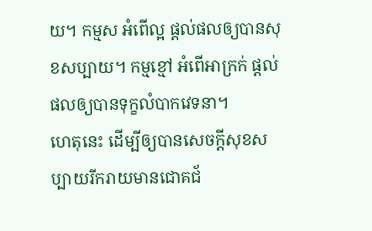យ។ កម្មស អំពើល្អ ផ្ដល់ផលឲ្យបានសុខសប្បាយ។ កម្មខ្មៅ អំពើអាក្រក់ ផ្ដល់ផលឲ្យបានទុក្ខលំបាកវេទនា។
ហេតុនេះ ដើម្បីឲ្យបានសេចក្ដីសុខសប្បាយរីករាយមានជោគជ័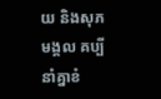យ និងសុភមង្គល គប្បីនាំគ្នាខំ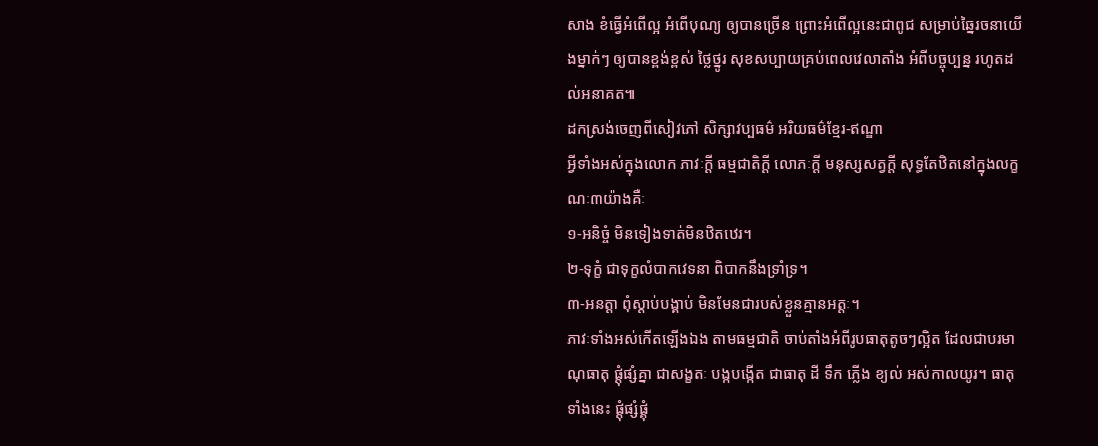សាង ខំធ្វើអំពើល្អ អំពើបុណ្យ ឲ្យបានច្រើន ព្រោះអំពើល្អនេះជាពូជ សម្រាប់ឆ្នៃរចនាយើងម្នាក់ៗ ឲ្យបានខ្ពង់ខ្ពស់ ថ្លៃថ្នូរ សុខសប្បាយគ្រប់ពេលវេលាតាំង អំពីបច្ចុប្បន្ន រហូតដល់អនាគត៕
ដកស្រង់ចេញពីសៀវភៅ សិក្សាវប្បធម៌ អរិយធម៌ខ្មែរ-ឥណ្ឌា
អ្វីទាំងអស់ក្នុងលោក ភាវៈក្ដី ធម្មជាតិក្ដី លោភៈក្ដី មនុស្សសត្វក្ដី សុទ្ធតែឋិតនៅក្នុងលក្ខណៈ៣យ៉ាងគឺៈ
១-អនិច្ចំ មិនទៀងទាត់មិនឋិតឋេរ។
២-ទុក្ខំ ជាទុក្ខលំបាកវេទនា ពិបាកនឹងទ្រាំទ្រ។
៣-អនត្តា ពុំស្ដាប់បង្គាប់ មិនមែនជារបស់ខ្លួនគ្មានអត្តៈ។
ភាវៈទាំងអស់កើតឡើងឯង តាមធម្មជាតិ ចាប់តាំងអំពីរូបធាតុតូចៗល្អិត ដែលជាបរមាណុធាតុ ផ្ដុំផ្សំគ្នា ជាសង្ខតៈ បង្កបង្កើត ជាធាតុ ដី ទឹក ភ្លើង ខ្យល់ អស់កាលយូរ។ ធាតុទាំងនេះ ផ្ដុំផ្សំផ្គុំ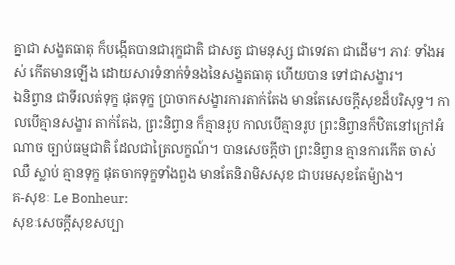គ្នាជា សង្ខតធាតុ ក៏បង្កើតបានជារុក្ខជាតិ ជាសត្វ ជាមនុស្ស ជាទេវតា ជាដើម។ ភាវៈ ទាំងអស់ កើតមានឡើង ដោយសារទំនាក់ទំនងនៃសង្ខតធាតុ ហើយបាន ទៅជាសង្ខារ។
ឯនិព្វាន ជាទីរលត់ទុក្ខ ផុតទុក្ខ ប្រាចាកសង្ខារការតាក់តែង មានតែសេចក្ដីសុខដ៏បរិសុទ្ធ។ កាលបើគ្មានសង្ខារ តាក់តែង, ព្រះនិព្វាន ក៏គ្មានរូប កាលបើគ្មានរូប ព្រះនិព្វានក៏ឋិតនៅក្រៅអំណាច ច្បាប់ធម្មជាតិ ដែលជាត្រៃលក្ខណ៍។ បានសេចក្ដីថា ព្រះនិព្វាន គ្មានការកើត ចាស់ ឈឺ ស្លាប់ គ្មានទុក្ខ ផុតចាកទុក្ខទាំងពួង មានតែនិរាមិសសុខ ជាបរមសុខតែម៉្យាង។
គ-សុខៈ Le Bonheur:
សុខៈសេចក្ដីសុខសប្បា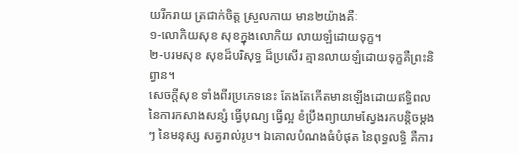យរីករាយ ត្រជាក់ចិត្ត ស្រួលកាយ មាន២យ៉ាងគឺៈ
១-លោកិយសុខ សុខក្នុងលោកិយ លាយឡំដោយទុក្ខ។
២-បរមសុខ សុខដ៏បរិសុទ្ធ ដ៏ប្រសើរ គ្មានលាយឡំដោយទុក្ខគឺព្រះនិព្វាន។
សេចក្ដីសុខ ទាំងពីរប្រភេទនេះ តែងតែកើតមានឡើងដោយឥទ្ធិពលនៃការកសាងសន្សំ ធ្វើបុណ្យ ធ្វើល្អ ខំប្រឹងព្យាយាមស្វែងរកបន្តិចម្ដងៗ នៃមនុស្ស សត្វរាល់រូប។ ឯគោលបំណងធំបំផុត នៃពុទ្ធលទ្ធិ គឺការ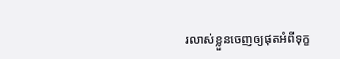រលាស់ខ្លួនចេញឲ្យផុតអំពីទុក្ខ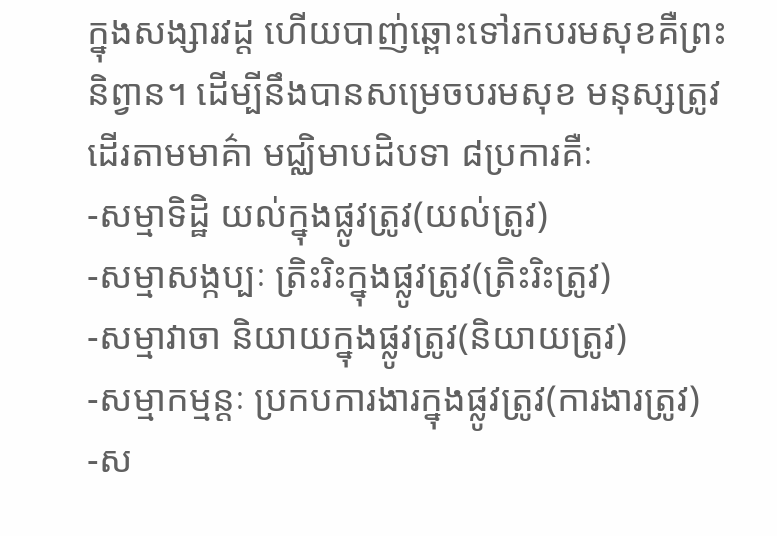ក្នុងសង្សារវដ្ត ហើយបាញ់ឆ្ពោះទៅរកបរមសុខគឺព្រះនិព្វាន។ ដើម្បីនឹងបានសម្រេចបរមសុខ មនុស្សត្រូវដើរតាមមាគ៌ា មជ្ឈិមាបដិបទា ៨ប្រការគឺៈ
-សម្មាទិដ្ឋិ យល់ក្នុងផ្លូវត្រូវ(យល់ត្រូវ)
-សម្មាសង្កប្បៈ ត្រិះរិះក្នុងផ្លូវត្រូវ(ត្រិះរិះត្រូវ)
-សម្មាវាចា និយាយក្នុងផ្លូវត្រូវ(និយាយត្រូវ)
-សម្មាកម្មន្ដៈ ប្រកបការងារក្នុងផ្លូវត្រូវ(ការងារត្រូវ)
-ស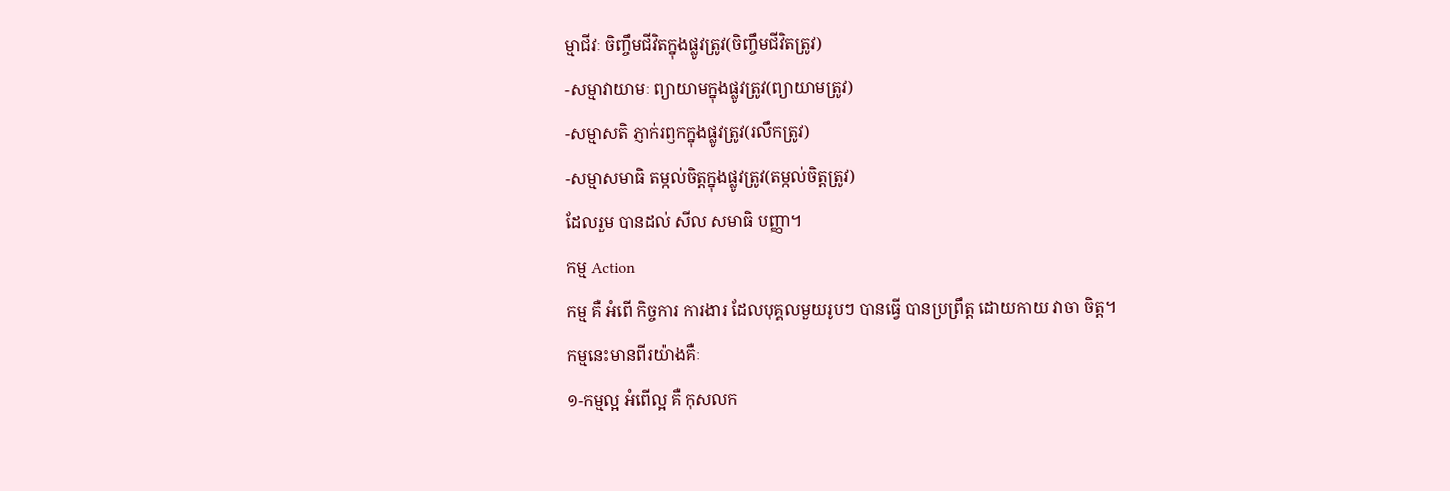ម្មាជីវៈ ចិញ្ចឹមជីវិតក្នុងផ្លូវត្រូវ(ចិញ្ចឹមជីវិតត្រូវ)
-សម្មាវាយាមៈ ព្យាយាមក្នុងផ្លូវត្រូវ(ព្យាយាមត្រូវ)
-សម្មាសតិ ភ្ញាក់រឭកក្នុងផ្លូវត្រូវ(រលឹកត្រូវ)
-សម្មាសមាធិ តម្កល់ចិត្តក្នុងផ្លូវត្រូវ(តម្កល់ចិត្តត្រូវ)
ដែលរួម បានដល់ សីល សមាធិ បញ្ញា។
កម្ម Action
កម្ម គឺ អំពើ កិច្ចការ ការងារ ដែលបុគ្គលមួយរូបៗ បានធ្វើ បានប្រព្រឹត្ត ដោយកាយ វាចា ចិត្ត។
កម្មនេះមានពីរយ៉ាងគឺៈ
១-កម្មល្អ អំពើល្អ គឺ កុសលក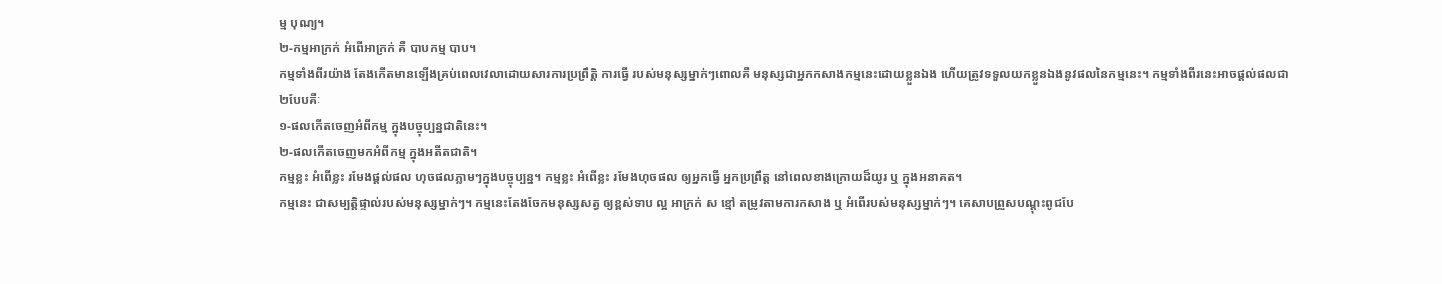ម្ម បុណ្យ។
២-កម្មអាក្រក់ អំពើអាក្រក់ គឺ បាបកម្ម បាប។
កម្មទាំងពីរយ៉ាង តែងកើតមានឡើងគ្រប់ពេលវេលាដោយសារការប្រព្រឹត្តិ ការធ្វើ របស់មនុស្សម្នាក់ៗពោលគឺ មនុស្សជាអ្នកកសាងកម្មនេះដោយខ្លួនឯង ហើយត្រូវទទួលយកខ្លួនឯងនូវផលនៃកម្មនេះ។ កម្មទាំងពីរនេះអាចផ្ដល់ផលជា២បែបគឺៈ
១-ផលកើតចេញអំពីកម្ម ក្នុងបច្ចុប្បន្នជាតិនេះ។
២-ផលកើតចេញមកអំពីកម្ម ក្នុងអតីតជាតិ។
កម្មខ្លះ អំពើខ្លះ រមែងផ្ដល់ផល ហុចផលភ្លាមៗក្នុងបច្ចុប្បន្ន។ កម្មខ្លះ អំពើខ្លះ រមែងហុចផល ឲ្យអ្នកធ្វើ អ្នកប្រព្រឹត្ត នៅពេលខាងក្រោយដ៏យូរ ឬ ក្នុងអនាគត។
កម្មនេះ ជាសម្បត្តិផ្ទាល់របស់មនុស្សម្នាក់ៗ។ កម្មនេះតែងចែកមនុស្សសត្វ ឲ្យខ្ពស់ទាប ល្អ អាក្រក់ ស ខ្មៅ តម្រូវតាមការកសាង ឬ អំពើរបស់មនុស្សម្នាក់ៗ។ គេសាបព្រួសបណ្ដុះពូជបែ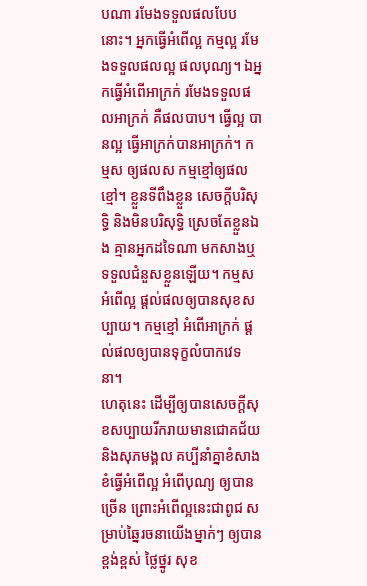បណា រមែងទទួលផលបែបនោះ។ អ្នកធ្វើអំពើល្អ កម្មល្អ រមែងទទួលផលល្អ ផលបុណ្យ។ ឯអ្នកធ្វើអំពើអាក្រក់ រមែងទទួលផលអាក្រក់ គឺផលបាប។ ធ្វើល្អ បានល្អ ធ្វើអាក្រក់បានអាក្រក់។ កម្មស ឲ្យផលស កម្មខ្មៅឲ្យផលខ្មៅ។ ខ្លួនទីពឹងខ្លួន សេចក្ដីបរិសុទ្ធិ និងមិនបរិសុទ្ធិ ស្រេចតែខ្លួនឯង គ្មានអ្នកដទៃណា មកសាងឬទទួលជំនួសខ្លួនឡើយ។ កម្មស អំពើល្អ ផ្ដល់ផលឲ្យបានសុខសប្បាយ។ កម្មខ្មៅ អំពើអាក្រក់ ផ្ដល់ផលឲ្យបានទុក្ខលំបាកវេទនា។
ហេតុនេះ ដើម្បីឲ្យបានសេចក្ដីសុខសប្បាយរីករាយមានជោគជ័យ និងសុភមង្គល គប្បីនាំគ្នាខំសាង ខំធ្វើអំពើល្អ អំពើបុណ្យ ឲ្យបានច្រើន ព្រោះអំពើល្អនេះជាពូជ សម្រាប់ឆ្នៃរចនាយើងម្នាក់ៗ ឲ្យបានខ្ពង់ខ្ពស់ ថ្លៃថ្នូរ សុខ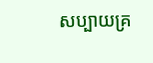សប្បាយគ្រ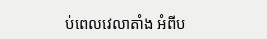ប់ពេលវេលាតាំង អំពីប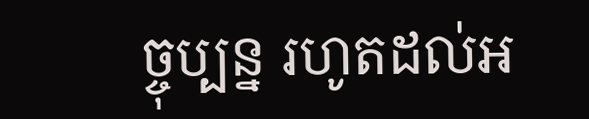ច្ចុប្បន្ន រហូតដល់អ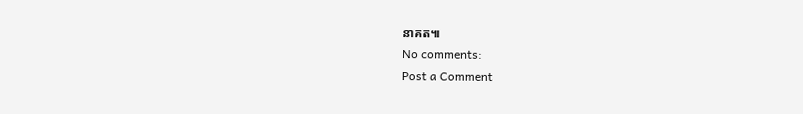នាគត៕
No comments:
Post a Comment